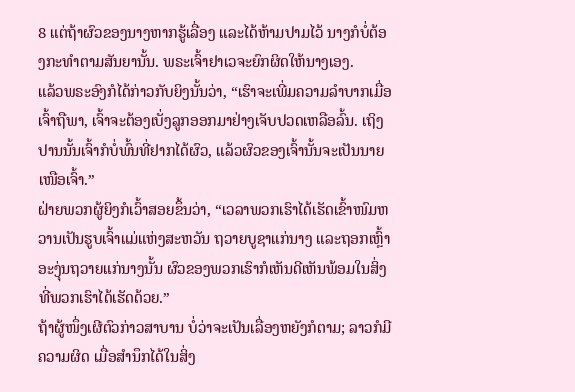8 ແຕ່ຖ້າຜົວຂອງນາງຫາກຮູ້ເລື່ອງ ແລະໄດ້ຫ້າມປາມໄວ້ ນາງກໍບໍ່ຕ້ອງກະທຳຕາມສັນຍານັ້ນ. ພຣະເຈົ້າຢາເວຈະຍົກຜິດໃຫ້ນາງເອງ.
ແລ້ວພຣະອົງກໍໄດ້ກ່າວກັບຍິງນັ້ນວ່າ, “ເຮົາຈະເພີ່ມຄວາມລຳບາກເມື່ອເຈົ້າຖືພາ, ເຈົ້າຈະຕ້ອງເບັ່ງລູກອອກມາຢ່າງເຈັບປວດເຫລືອລົ້ນ. ເຖິງປານນັ້ນເຈົ້າກໍບໍ່ພົ້ນທີ່ຢາກໄດ້ຜົວ, ແລ້ວຜົວຂອງເຈົ້ານັ້ນຈະເປັນນາຍເໜືອເຈົ້າ.”
ຝ່າຍພວກຜູ້ຍິງກໍເວົ້າສອຍຂຶ້ນວ່າ, “ເວລາພວກເຮົາໄດ້ເຮັດເຂົ້າໜົມຫວານເປັນຮູບເຈົ້າແມ່ແຫ່ງສະຫວັນ ຖວາຍບູຊາແກ່ນາງ ແລະຖອກເຫຼົ້າອະງຸ່ນຖວາຍແກ່ນາງນັ້ນ ຜົວຂອງພວກເຮົາກໍເຫັນດີເຫັນພ້ອມໃນສິ່ງທີ່ພວກເຮົາໄດ້ເຮັດດ້ວຍ.”
ຖ້າຜູ້ໜຶ່ງເຜີຕົວກ່າວສາບານ ບໍ່ວ່າຈະເປັນເລື່ອງຫຍັງກໍຕາມ; ລາວກໍມີຄວາມຜິດ ເມື່ອສຳນຶກໄດ້ໃນສິ່ງ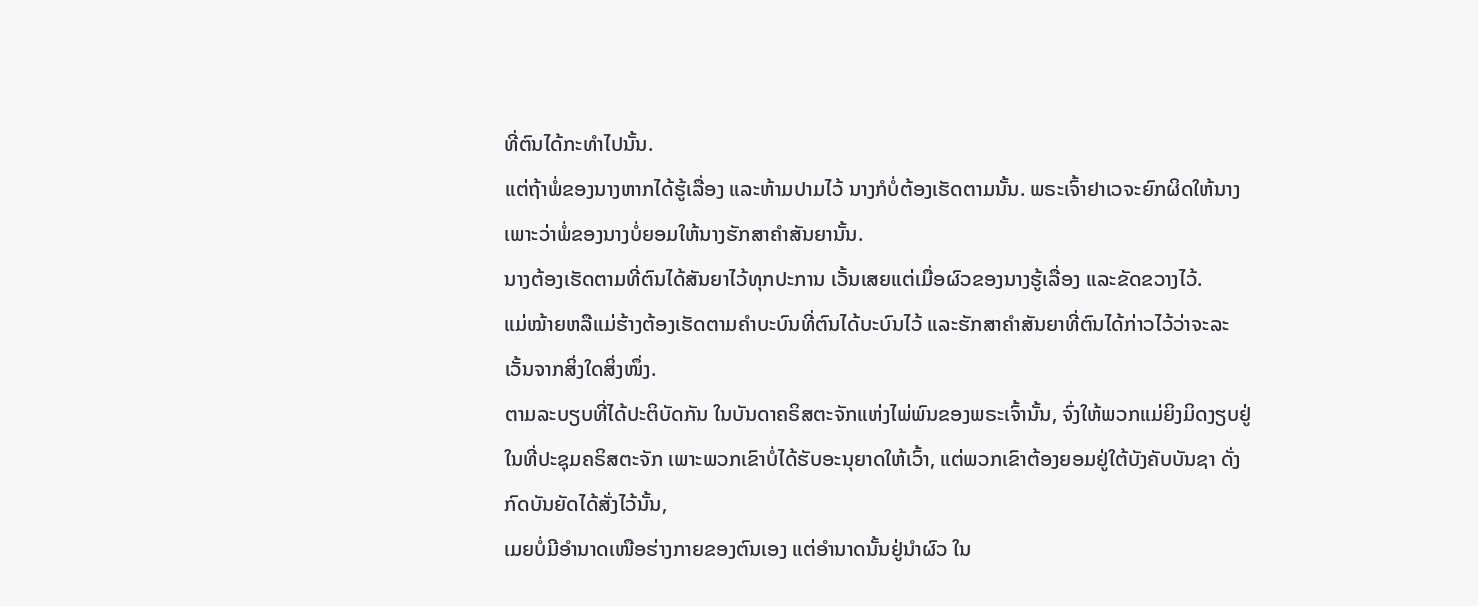ທີ່ຕົນໄດ້ກະທຳໄປນັ້ນ.
ແຕ່ຖ້າພໍ່ຂອງນາງຫາກໄດ້ຮູ້ເລື່ອງ ແລະຫ້າມປາມໄວ້ ນາງກໍບໍ່ຕ້ອງເຮັດຕາມນັ້ນ. ພຣະເຈົ້າຢາເວຈະຍົກຜິດໃຫ້ນາງ ເພາະວ່າພໍ່ຂອງນາງບໍ່ຍອມໃຫ້ນາງຮັກສາຄຳສັນຍານັ້ນ.
ນາງຕ້ອງເຮັດຕາມທີ່ຕົນໄດ້ສັນຍາໄວ້ທຸກປະການ ເວັ້ນເສຍແຕ່ເມື່ອຜົວຂອງນາງຮູ້ເລື່ອງ ແລະຂັດຂວາງໄວ້.
ແມ່ໝ້າຍຫລືແມ່ຮ້າງຕ້ອງເຮັດຕາມຄຳບະບົນທີ່ຕົນໄດ້ບະບົນໄວ້ ແລະຮັກສາຄຳສັນຍາທີ່ຕົນໄດ້ກ່າວໄວ້ວ່າຈະລະເວັ້ນຈາກສິ່ງໃດສິ່ງໜຶ່ງ.
ຕາມລະບຽບທີ່ໄດ້ປະຕິບັດກັນ ໃນບັນດາຄຣິສຕະຈັກແຫ່ງໄພ່ພົນຂອງພຣະເຈົ້ານັ້ນ, ຈົ່ງໃຫ້ພວກແມ່ຍິງມິດງຽບຢູ່ໃນທີ່ປະຊຸມຄຣິສຕະຈັກ ເພາະພວກເຂົາບໍ່ໄດ້ຮັບອະນຸຍາດໃຫ້ເວົ້າ, ແຕ່ພວກເຂົາຕ້ອງຍອມຢູ່ໃຕ້ບັງຄັບບັນຊາ ດັ່ງກົດບັນຍັດໄດ້ສັ່ງໄວ້ນັ້ນ,
ເມຍບໍ່ມີອຳນາດເໜືອຮ່າງກາຍຂອງຕົນເອງ ແຕ່ອຳນາດນັ້ນຢູ່ນຳຜົວ ໃນ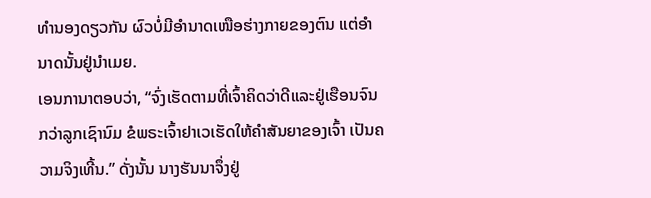ທຳນອງດຽວກັນ ຜົວບໍ່ມີອຳນາດເໜືອຮ່າງກາຍຂອງຕົນ ແຕ່ອຳນາດນັ້ນຢູ່ນຳເມຍ.
ເອນການາຕອບວ່າ, “ຈົ່ງເຮັດຕາມທີ່ເຈົ້າຄິດວ່າດີແລະຢູ່ເຮືອນຈົນກວ່າລູກເຊົານົມ ຂໍພຣະເຈົ້າຢາເວເຮັດໃຫ້ຄຳສັນຍາຂອງເຈົ້າ ເປັນຄວາມຈິງເທີ້ນ.” ດັ່ງນັ້ນ ນາງຮັນນາຈຶ່ງຢູ່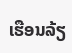ເຮືອນລ້ຽ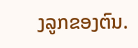ງລູກຂອງຕົນ.